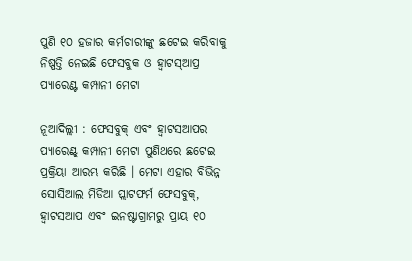ପୁଣି ୧୦ ହଜାର କର୍ମଚାରୀଙ୍କୁ ଛଟେଇ କରିବାକୁ ନିଷ୍ପତ୍ତି ନେଇଛି ଫେସବୁକ ଓ ହ୍ବାଟସ୍ଆପ୍ର ପ୍ୟାରେଣ୍ଟ କମ୍ପାନୀ ମେଟା

ନୂଆଦିଲ୍ଲୀ : ଫେସବୁକ୍ ଏବଂ ହ୍ବାଟସଆପର ପ୍ୟାରେଣ୍ଟ୍ କମ୍ପାନୀ ମେଟା ପୁଣିଥରେ ଛଟେଇ ପ୍ରକ୍ରିୟା ଆରମ୍ଭ କରିଛି । ମେଟା ଏହାର ବିଭିନ୍ନ ସୋସିଆଲ ମିଡିଆ ପ୍ଲାଟଫର୍ମ ଫେସବୁକ୍, ହ୍ବାଟସଆପ ଏବଂ ଇନଷ୍ଟାଗ୍ରାମରୁ ପ୍ରାୟ ୧୦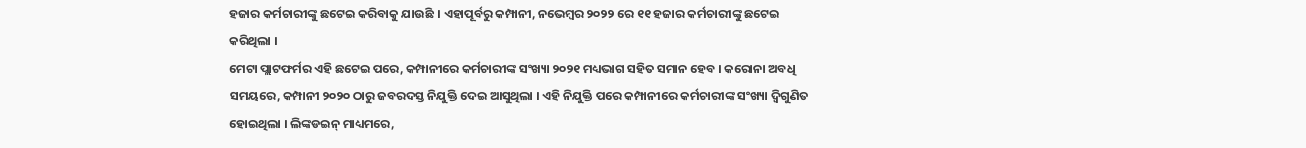ହଜାର କର୍ମଚାରୀଙ୍କୁ ଛଟେଇ କରିବାକୁ ଯାଉଛି । ଏହାପୂର୍ବରୁ କମ୍ପାନୀ, ନଭେମ୍ବର ୨୦୨୨ ରେ ୧୧ ହଜାର କର୍ମଚାରୀଙ୍କୁ ଛଟେଇ କରିଥିଲା ।
ମେଟା ପ୍ଲାଟଫର୍ମର ଏହି ଛଟେଇ ପରେ, କମ୍ପାନୀରେ କର୍ମଚାରୀଙ୍କ ସଂଖ୍ୟା ୨୦୨୧ ମଧ୍ୟଭାଗ ସହିତ ସମାନ ହେବ । କରୋନା ଅବଧି ସମୟରେ, କମ୍ପାନୀ ୨୦୨୦ ଠାରୁ ଜବରଦସ୍ତ ନିଯୁକ୍ତି ଦେଇ ଆସୁଥିଲା । ଏହି ନିଯୁକ୍ତି ପରେ କମ୍ପାନୀରେ କର୍ମଚାରୀଙ୍କ ସଂଖ୍ୟା ଦ୍ୱିଗୁଣିତ ହୋଇଥିଲା । ଲିଙ୍କଡଇନ୍ ମାଧ୍ୟମରେ,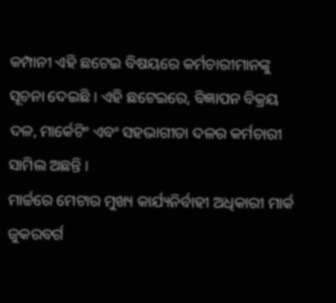କମ୍ପାନୀ ଏହି ଛଟେଇ ବିଷୟରେ କର୍ମଚାରୀମାନଙ୍କୁ ସୂଚନା ଦେଇଛି । ଏହି ଛଟେଇରେ, ବିଜ୍ଞାପନ ବିକ୍ରୟ ଦଳ, ମାର୍କେଟିଂ ଏବଂ ସହଭାଗୀତା ଦଳର କର୍ମଚାରୀ ସାମିଲ ଅଛନ୍ତି ।
ମାର୍ଚ୍ଚରେ ମେଟାର ମୁଖ୍ୟ କାର୍ଯ୍ୟନିର୍ବାହୀ ଅଧିକାରୀ ମାର୍କ ଜୁକରବର୍ଗ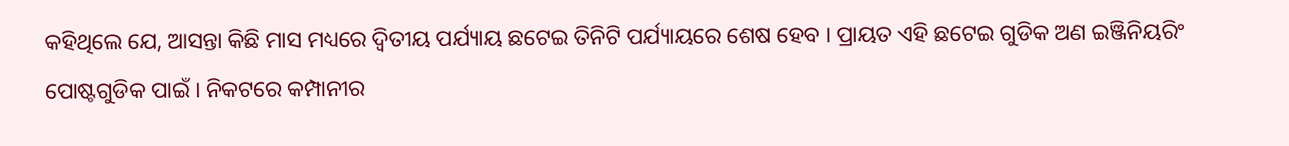କହିଥିଲେ ଯେ, ଆସନ୍ତା କିଛି ମାସ ମଧ୍ୟରେ ଦ୍ୱିତୀୟ ପର୍ଯ୍ୟାୟ ଛଟେଇ ତିନିଟି ପର୍ଯ୍ୟାୟରେ ଶେଷ ହେବ । ପ୍ରାୟତ ଏହି ଛଟେଇ ଗୁଡିକ ଅଣ ଇଞ୍ଜିନିୟରିଂ ପୋଷ୍ଟଗୁଡିକ ପାଇଁ । ନିକଟରେ କମ୍ପାନୀର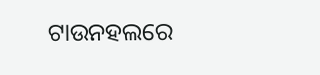ଟାଉନହଲରେ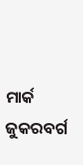ମାର୍କ ଜୁକରବର୍ଗ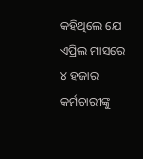କହିଥିଲେ ଯେ ଏପ୍ରିଲ ମାସରେ ୪ ହଜାର କର୍ମଚାରୀଙ୍କୁ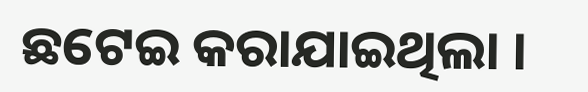ଛଟେଇ କରାଯାଇଥିଲା ।